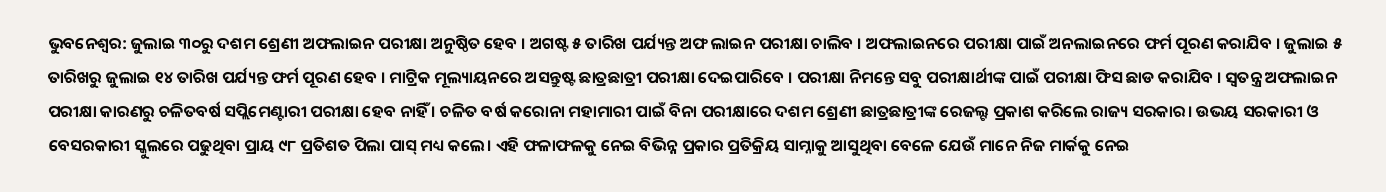ଭୁବନେଶ୍ୱର: ଜୁଲାଇ ୩୦ରୁ ଦଶମ ଶ୍ରେଣୀ ଅଫଲାଇନ ପରୀକ୍ଷା ଅନୁଷ୍ଠିତ ହେବ । ଅଗଷ୍ଟ ୫ ତାରିଖ ପର୍ଯ୍ୟନ୍ତ ଅଫ ଲାଇନ ପରୀକ୍ଷା ଚାଲିବ । ଅଫଲାଇନରେ ପରୀକ୍ଷା ପାଇଁ ଅନଲାଇନରେ ଫର୍ମ ପୂରଣ କରାଯିବ । ଜୁଲାଇ ୫ ତାରିଖରୁ ଜୁଲାଇ ୧୪ ତାରିଖ ପର୍ଯ୍ୟନ୍ତ ଫର୍ମ ପୂରଣ ହେବ । ମାଟ୍ରିକ ମୂଲ୍ୟାୟନରେ ଅସନ୍ତୁଷ୍ଟ ଛାତ୍ରଛାତ୍ରୀ ପରୀକ୍ଷା ଦେଇପାରିବେ । ପରୀକ୍ଷା ନିମନ୍ତେ ସବୁ ପରୀକ୍ଷାର୍ଥୀଙ୍କ ପାଇଁ ପରୀକ୍ଷା ଫିସ ଛାଡ କରାଯିବ । ସ୍ୱତନ୍ତ୍ର ଅଫଲାଇନ ପରୀକ୍ଷା କାରଣରୁ ଚଳିତବର୍ଷ ସପ୍ଲିମେଣ୍ଟାରୀ ପରୀକ୍ଷା ହେବ ନାହିଁ । ଚଳିତ ବର୍ଷ କରୋନା ମହାମାରୀ ପାଇଁ ବିନା ପରୀକ୍ଷାରେ ଦଶମ ଶ୍ରେଣୀ ଛାତ୍ରଛାତ୍ରୀଙ୍କ ରେଜଲ୍ଟ ପ୍ରକାଶ କରିଲେ ରାଜ୍ୟ ସରକାର। ଉଭୟ ସରକାରୀ ଓ ବେସରକାରୀ ସ୍କୁଲରେ ପଢୁଥିବା ପ୍ରାୟ ୯୮ ପ୍ରତିଶତ ପିଲା ପାସ୍ ମଧ୍ୟ କଲେ। ଏହି ଫଳାଫଳକୁ ନେଇ ବିଭିନ୍ନ ପ୍ରକାର ପ୍ରତିକ୍ରିୟ ସାମ୍ନାକୁ ଆସୁଥିବା ବେଳେ ଯେଉଁ ମାନେ ନିଜ ମାର୍କକୁ ନେଇ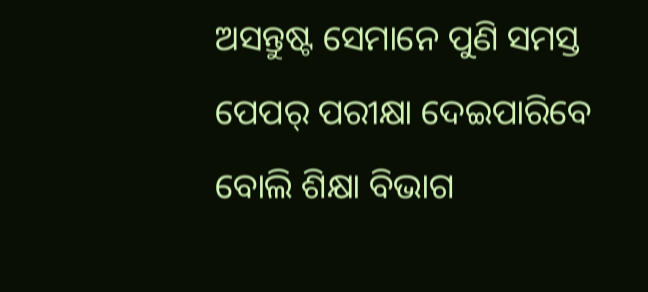ଅସନ୍ତୁଷ୍ଟ ସେମାନେ ପୁଣି ସମସ୍ତ ପେପର୍ ପରୀକ୍ଷା ଦେଇପାରିବେ ବୋଲି ଶିକ୍ଷା ବିଭାଗ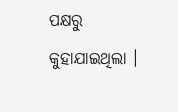ପକ୍ଷରୁ କୁହାଯାଇଥିଲା ।